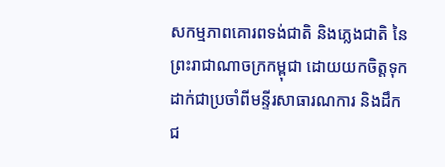សកម្មភាពគោរពទង់ជាតិ និងភ្លេងជាតិ នៃព្រះរាជាណាចក្រកម្ពុជា ដោយយកចិត្តទុកដាក់ជាប្រចាំពីមន្ទីរសាធារណការ និងដឹកជ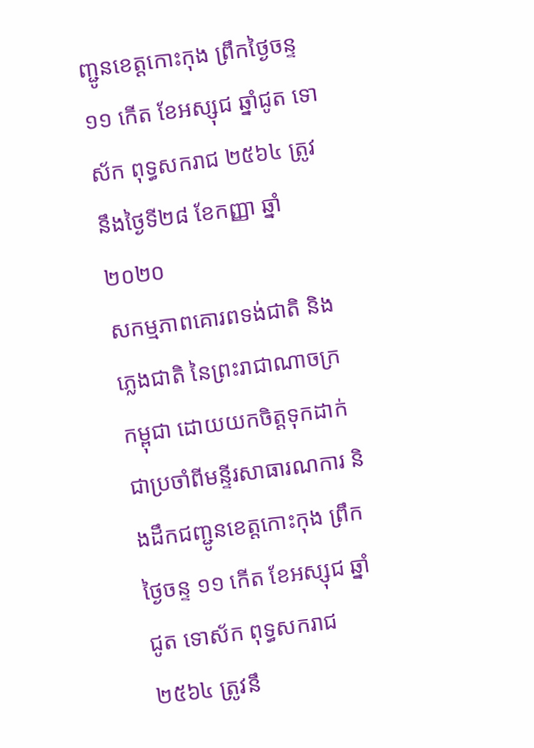ញ្ជូនខេត្តកោះកុង ព្រឹកថ្ងៃចន្ទ ១១ កើត ខែអស្សុជ ឆ្នាំជូត ទោស័ក ពុទ្ធសករាជ ២៥៦៤ ត្រូវនឹងថ្ងៃទី២៨ ខែកញ្ញា ឆ្នាំ២០២០
សកម្មភាពគោរពទង់ជាតិ និងភ្លេងជាតិ នៃព្រះរាជាណាចក្រកម្ពុជា ដោយយកចិត្តទុកដាក់ជាប្រចាំពីមន្ទីរសាធារណការ និងដឹកជញ្ជូនខេត្តកោះកុង ព្រឹកថ្ងៃចន្ទ ១១ កើត ខែអស្សុជ ឆ្នាំជូត ទោស័ក ពុទ្ធសករាជ ២៥៦៤ ត្រូវនឹ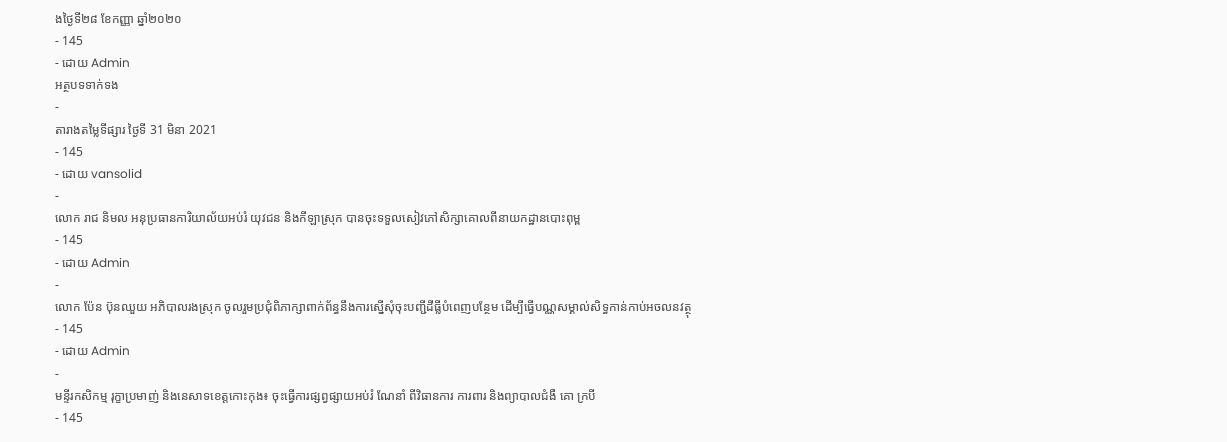ងថ្ងៃទី២៨ ខែកញ្ញា ឆ្នាំ២០២០
- 145
- ដោយ Admin
អត្ថបទទាក់ទង
-
តារាងតម្លៃទីផ្សារ ថ្ងៃទី 31 មិនា 2021
- 145
- ដោយ vansolid
-
លោក រាជ និមល អនុប្រធានការិយាល័យអប់រំ យុវជន និងកីឡាស្រុក បានចុះទទួលសៀវភៅសិក្សាគោលពីនាយកដ្ឋានបោះពុម្ព
- 145
- ដោយ Admin
-
លោក ប៉ែន ប៊ុនឈួយ អភិបាលរងស្រុក ចូលរួមប្រជុំពិភាក្សាពាក់ព័ន្ធនឹងការស្នើសុំចុះបញ្ជីដីធ្លីបំពេញបន្ថែម ដើម្បីធ្វើបណ្ណសម្គាល់សិទ្ធកាន់កាប់អចលនវត្ថុ
- 145
- ដោយ Admin
-
មន្ទីរកសិកម្ម រុក្ខាប្រមាញ់ និងនេសាទខេត្តកោះកុង៖ ចុះធ្វើការផ្សព្វផ្សាយអប់រំ ណែនាំ ពីវិធានការ ការពារ និងព្យាបាលជំងឺ គោ ក្របី
- 145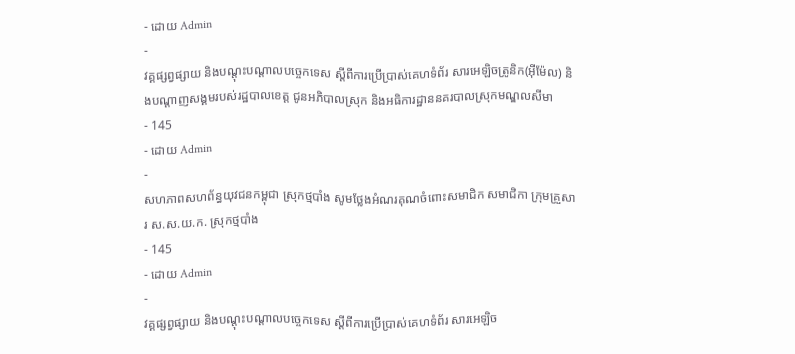- ដោយ Admin
-
វគ្គផ្សព្វផ្សាយ និងបណ្តុះបណ្តាលបច្ចេកទេស ស្តីពីការប្រើប្រាស់គេហទំព័រ សារអេឡិចត្រូនិក(អ៊ីម៉ែល) និងបណ្តាញសង្គមរបស់រដ្ឋបាលខេត្ត ជូនអភិបាលស្រុក និងអធិការដ្ឋាននគរបាលស្រុកមណ្ឌលសីមា
- 145
- ដោយ Admin
-
សហភាពសហព័ន្ធយុវជនកម្ពុជា ស្រុកថ្មបាំង សូមថ្លែងអំណរគុណចំពោះសមាជិក សមាជិកា ក្រុមគ្រួសារ ស.ស.យ.ក. ស្រុកថ្មបាំង
- 145
- ដោយ Admin
-
វគ្គផ្សព្វផ្សាយ និងបណ្តុះបណ្តាលបច្ចេកទេស ស្តីពីការប្រើប្រាស់គេហទំព័រ សារអេឡិច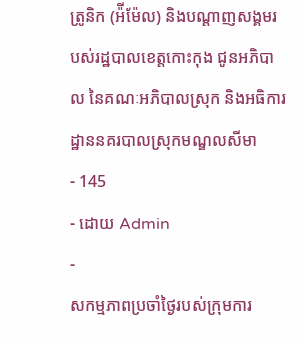ត្រូនិក (អ៉ីម៉ែល) និងបណ្តាញសង្គមរបស់រដ្ឋបាលខេត្តកោះកុង ជូនអភិបាល នៃគណៈអភិបាលស្រុក និងអធិការដ្ឋាននគរបាលស្រុកមណ្ឌលសីមា
- 145
- ដោយ Admin
-
សកម្មភាពប្រចាំថ្ងៃរបស់ក្រុមការ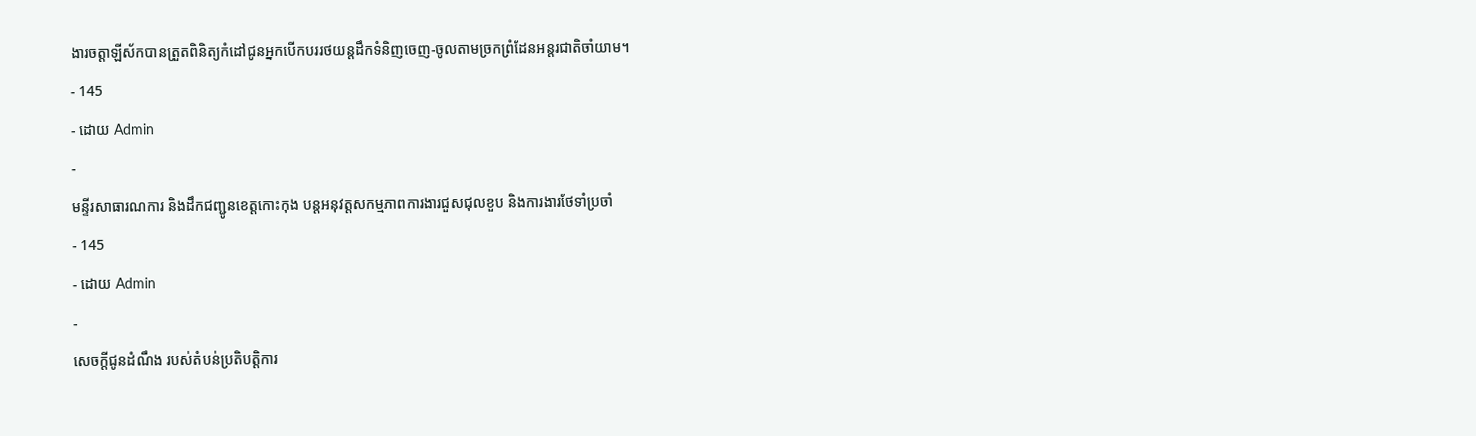ងារចត្តាឡីស័កបានត្រួតពិនិត្យកំដៅជូនអ្នកបើកបររថយន្តដឹកទំនិញចេញ-ចូលតាមច្រកព្រំដែនអន្តរជាតិចាំយាម។
- 145
- ដោយ Admin
-
មន្ទីរសាធារណការ និងដឹកជញ្ជូនខេត្តកោះកុង បន្តអនុវត្តសកម្មភាពការងារជួសជុលខួប និងការងារថែទាំប្រចាំ
- 145
- ដោយ Admin
-
សេចក្តីជូនដំណឹង របស់តំបន់ប្រតិបត្តិការ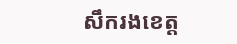សឹករងខេត្ត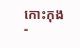កោះកុង
-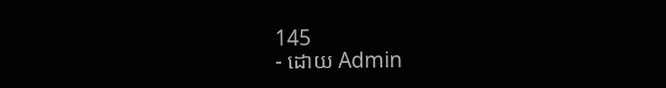145
- ដោយ Admin